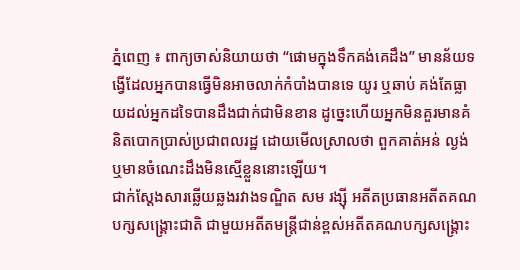ភ្នំពេញ ៖ ពាក្យចាស់និយាយថា “ផោមក្នុងទឹកគង់គេដឹង” មានន័យទង្វើដែលអ្នកបានធ្វើមិនអាចលាក់កំបាំងបានទេ យូរ ឬឆាប់ គង់តែធ្លាយដល់អ្នកដទៃបានដឹងជាក់ជាមិនខាន ដូច្នេះហើយអ្នកមិនគួរមានគំនិតបោកប្រាស់ប្រជាពលរដ្ឋ ដោយមើលស្រាលថា ពួកគាត់អន់ ល្ងង់ ឬមានចំណេះដឹងមិនស្មើខ្លួននោះឡើយ។
ជាក់ស្តែងសារឆ្លើយឆ្លងរវាងទណ្ឌិត សម រង្ស៊ី អតីតប្រធានអតីតគណបក្សសង្គ្រោះជាតិ ជាមួយអតីតមន្ត្រីជាន់ខ្ពស់អតីតគណបក្សសង្គ្រោះ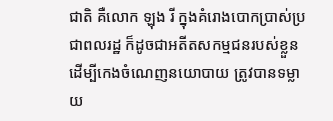ជាតិ គឺលោក ឡុង រី ក្នុងគំរោងបោកប្រាស់ប្រជាពលរដ្ឋ ក៏ដូចជាអតីតសកម្មជនរបស់ខ្លួន ដើម្បីកេងចំណេញនយោបាយ ត្រូវបានទម្លាយ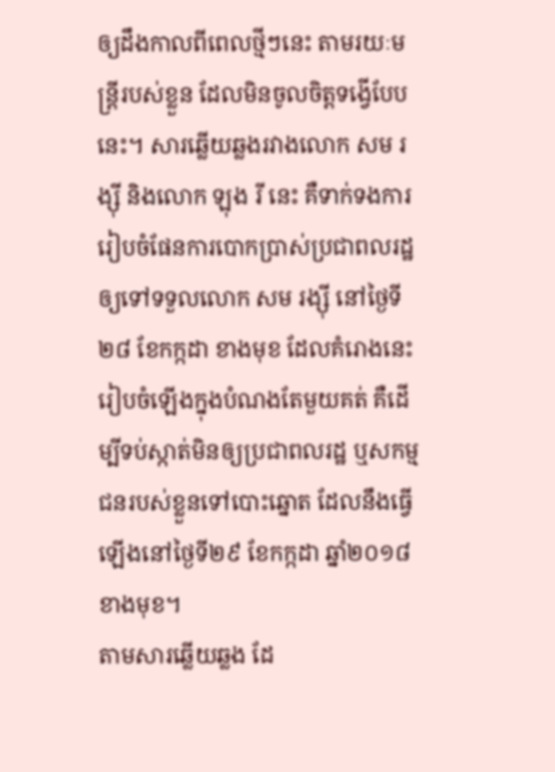ឲ្យដឹងកាលពីពេលថ្មីៗនេះ តាមរយៈមន្ត្រីរបស់ខ្លួន ដែលមិនចូលចិត្តទង្វើបែបនេះ។ សារឆ្លើយឆ្លងរវាងលោក សម រង្ស៊ី និងលោក ឡុង រី នេះ គឺទាក់ទងការរៀបចំផែនការបោកប្រាស់ប្រជាពលរដ្ឋឲ្យទៅទទួលលោក សម រង្ស៊ី នៅថ្ងៃទី២៨ ខែកក្កដា ខាងមុខ ដែលគំរោងនេះ រៀបចំឡើងក្នុងបំណងតែមួយគត់ គឺដើម្បីទប់ស្កាត់មិនឲ្យប្រជាពលរដ្ឋ ឬសកម្មជនរបស់ខ្លួនទៅបោះឆ្នោត ដែលនឹងធ្វើឡើងនៅថ្ងៃទី២៩ ខែកក្កដា ឆ្នាំ២០១៨ ខាងមុខ។
តាមសារឆ្លើយឆ្លង ដែ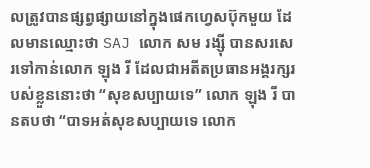លត្រូវបានផ្សព្វផ្សាយនៅក្នុងផេកហ្វេសប៊ុកមួយ ដែលមានឈ្មោះថា SAJ លោក សម រង្ស៊ី បានសរសេរទៅកាន់លោក ឡុង រី ដែលជាអតីតប្រធានអង្គរក្សរបស់ខ្លួននោះថា “សុខសប្បាយទេ” លោក ឡុង រី បានតបថា “បាទអត់សុខសប្បាយទេ លោក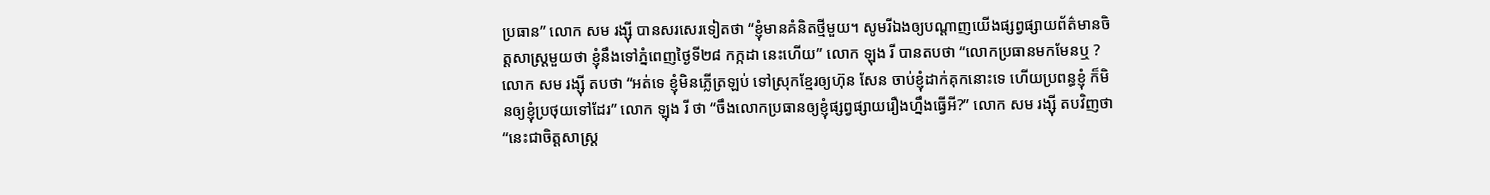ប្រធាន” លោក សម រង្ស៊ី បានសរសេរទៀតថា “ខ្ញុំមានគំនិតថ្មីមួយ។ សូមរីឯងឲ្យបណ្តាញយើងផ្សព្វផ្សាយព័ត៌មានចិត្តសាស្ត្រមួយថា ខ្ញុំនឹងទៅភ្នំពេញថ្ងៃទី២៨ កក្កដា នេះហើយ” លោក ឡុង រី បានតបថា “លោកប្រធានមកមែនឬ ? លោក សម រង្ស៊ី តបថា “អត់ទេ ខ្ញុំមិនភ្លើត្រឡប់ ទៅស្រុកខ្មែរឲ្យហ៊ុន សែន ចាប់ខ្ញុំដាក់គុកនោះទេ ហើយប្រពន្ធខ្ញុំ ក៏មិនឲ្យខ្ញុំប្រថុយទៅដែរ” លោក ឡុង រី ថា “ចឹងលោកប្រធានឲ្យខ្ញុំផ្សព្វផ្សាយរឿងហ្នឹងធ្វើអី?” លោក សម រង្ស៊ី តបវិញថា “នេះជាចិត្តសាស្ត្រ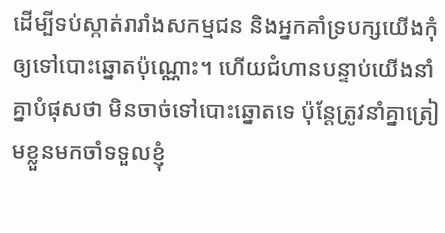ដើម្បីទប់ស្កាត់រារាំងសកម្មជន និងអ្នកគាំទ្របក្សយើងកុំឲ្យទៅបោះឆ្នោតប៉ុណ្ណោះ។ ហើយជំហានបន្ទាប់យើងនាំគ្នាបំផុសថា មិនចាច់ទៅបោះឆ្នោតទេ ប៉ុន្តែត្រូវនាំគ្នាត្រៀមខ្លួនមកចាំទទួលខ្ញុំ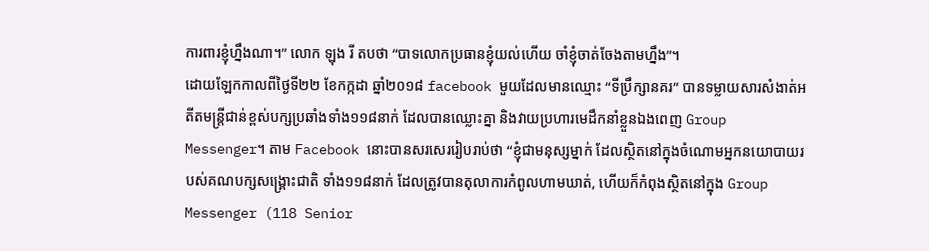ការពារខ្ញុំហ្នឹងណា។” លោក ឡុង រី តបថា “បាទលោកប្រធានខ្ញុំយល់ហើយ ចាំខ្ញុំចាត់ចែងតាមហ្នឹង”។
ដោយឡែកកាលពីថ្ងៃទី២២ ខែកក្កដា ឆ្នាំ២០១៨ facebook មួយដែលមានឈ្មោះ “ទីប្រឹក្សានគរ” បានទម្លាយសារសំងាត់អតីតមន្ត្រីជាន់ខ្ពស់បក្សប្រឆាំងទាំង១១៨នាក់ ដែលបានឈ្លោះគ្នា និងវាយប្រហារមេដឹកនាំខ្លួនឯងពេញ Group Messenger។ តាម Facebook នោះបានសរសេររៀបរាប់ថា “ខ្ញុំជាមនុស្សម្នាក់ ដែលស្ថិតនៅក្នុងចំណោមអ្នកនយោបាយរបស់គណបក្សសង្គ្រោះជាតិ ទាំង១១៨នាក់ ដែលត្រូវបានតុលាការកំពូលហាមឃាត់, ហើយក៏កំពុងស្ថិតនៅក្នុង Group Messenger (118 Senior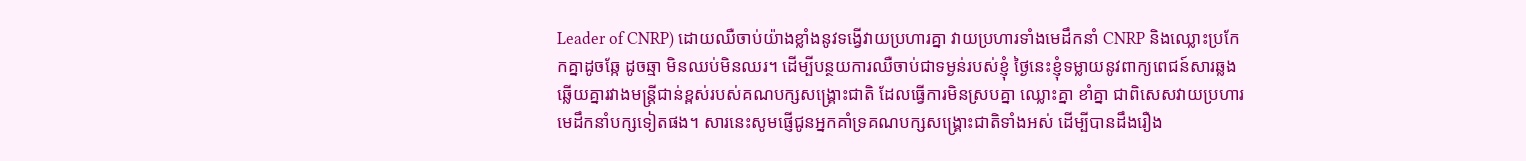Leader of CNRP) ដោយឈឺចាប់យ៉ាងខ្លាំងនូវទង្វើវាយប្រហារគ្នា វាយប្រហារទាំងមេដឹកនាំ CNRP និងឈ្លោះប្រកែកគ្នាដូចឆ្កែ ដូចឆ្មា មិនឈប់មិនឈរ។ ដើម្បីបន្ថយការឈឺចាប់ជាទម្ងន់របស់ខ្ញុំ ថ្ងៃនេះខ្ញុំទម្លាយនូវពាក្យពេជន៍សារឆ្លងឆ្លើយគ្នារវាងមន្ត្រីជាន់ខ្ពស់របស់គណបក្សសង្គ្រោះជាតិ ដែលធ្វើការមិនស្របគ្នា ឈ្លោះគ្នា ខាំគ្នា ជាពិសេសវាយប្រហារមេដឹកនាំបក្សទៀតផង។ សារនេះសូមផ្ញើជូនអ្នកគាំទ្រគណបក្សសង្គ្រោះជាតិទាំងអស់ ដើម្បីបានដឹងរឿង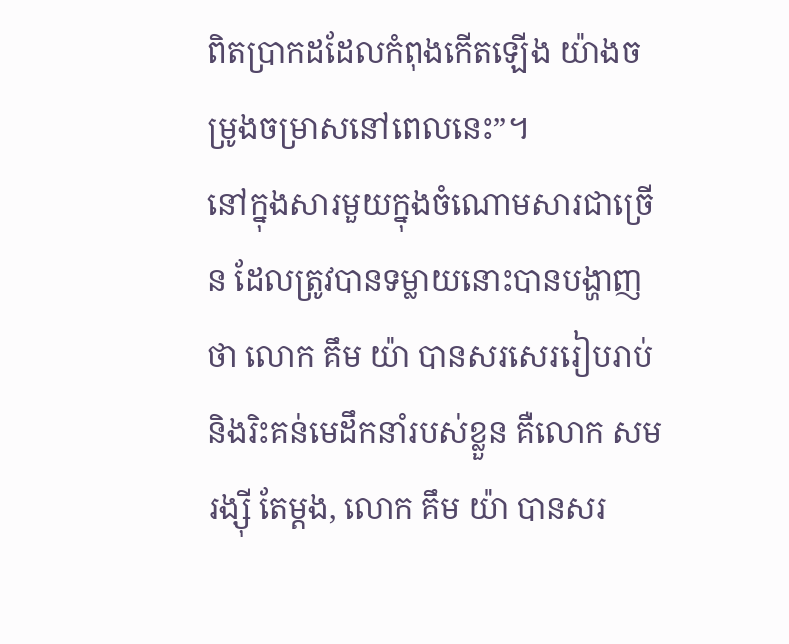ពិតប្រាកដដែលកំពុងកើតឡើង យ៉ាងចម្រូងចម្រាសនៅពេលនេះ”។
នៅក្នុងសារមួយក្នុងចំណោមសារជាច្រើន ដែលត្រូវបានទម្លាយនោះបានបង្ហាញថា លោក គឹម យ៉ា បានសរសេររៀបរាប់ និងរិះគន់មេដឹកនាំរបស់ខ្លួន គឺលោក សម រង្ស៊ី តែម្តង, លោក គឹម យ៉ា បានសរ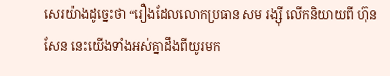សេរយ៉ាងដូច្នេះថា “រឿងដែលលោកប្រធាន សម រង្ស៊ី លើកនិយាយពី ហ៊ុន សែន នេះយើងទាំងអស់គ្នាដឹងពីយូរមក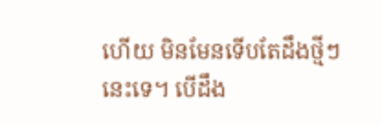ហើយ មិនមែនទើបតែដឹងថ្មីៗនេះទេ។ បើដឹង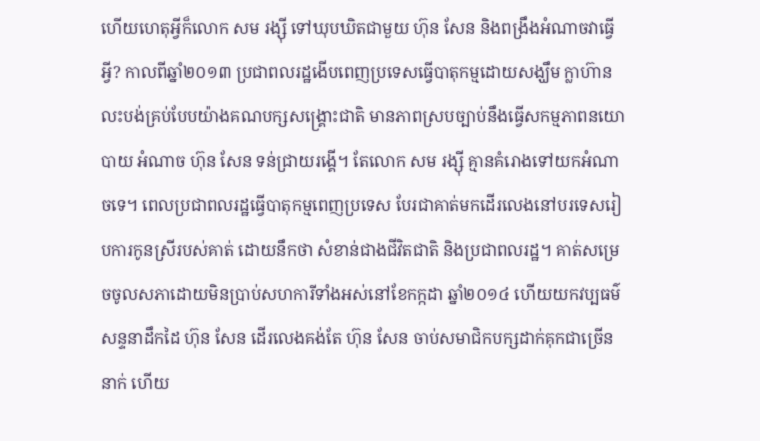ហើយហេតុអ្វីក៏លោក សម រង្ស៊ី ទៅឃុបឃិតជាមួយ ហ៊ុន សែន និងពង្រឹងអំណាចវាធ្វើអ្វី? កាលពីឆ្នាំ២០១៣ ប្រជាពលរដ្ឋងើបពេញប្រទេសធ្វើបាតុកម្មដោយសង្ឃឹម ក្លាហ៊ានលះបង់គ្រប់បែបយ៉ាងគណបក្សសង្គ្រោះជាតិ មានភាពស្របច្បាប់នឹងធ្វើសកម្មភាពនយោបាយ អំណាច ហ៊ុន សែន ទន់ជ្រាយរង្គើ។ តែលោក សម រង្ស៊ី គ្មានគំរោងទៅយកអំណាចទេ។ ពេលប្រជាពលរដ្ឋធ្វើបាតុកម្មពេញប្រទេស បែរជាគាត់មកដើរលេងនៅបរទេសរៀបការកូនស្រីរបស់គាត់ ដោយនឹកថា សំខាន់ជាងជីវិតជាតិ និងប្រជាពលរដ្ឋ។ គាត់សម្រេចចូលសភាដោយមិនប្រាប់សហការីទាំងអស់នៅខែកក្កដា ឆ្នាំ២០១៤ ហើយយកវប្បធម៌សន្ទនាដឹកដៃ ហ៊ុន សែន ដើរលេងគង់តែ ហ៊ុន សែន ចាប់សមាជិកបក្សដាក់គុកជាច្រើននាក់ ហើយ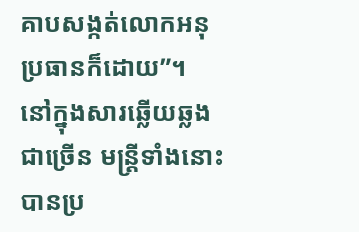គាបសង្កត់លោកអនុប្រធានក៏ដោយ”។
នៅក្នុងសារឆ្លើយឆ្លងជាច្រើន មន្ត្រីទាំងនោះ បានប្រ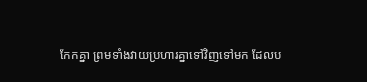កែកគ្នា ព្រមទាំងវាយប្រហារគ្នាទៅវិញទៅមក ដែលប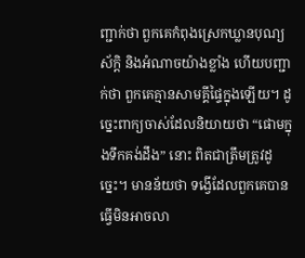ញ្ជាក់ថា ពួកគេកំពុងស្រេកឃ្លានបុណ្យស័ក្តិ និងអំណាចយ៉ាងខ្លាំង ហើយបញ្ជាក់ថា ពួកគេគ្មានសាមគ្គីផ្ទៃក្នុងឡើយ។ ដូច្នេះពាក្យចាស់ដែលនិយាយថា “ផោមក្នុងទឹកគង់ដឹង” នោះ ពិតជាត្រឹមត្រូវដូច្នេះ។ មានន័យថា ទង្វើដែលពួកគេបានធ្វើមិនអាចលា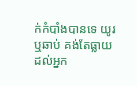ក់កំបាំងបានទេ យូរ ឬឆាប់ គង់តែធ្លាយដល់អ្នក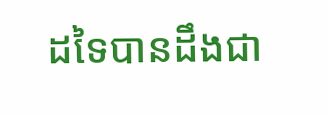ដទៃបានដឹងជា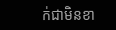ក់ជាមិនខា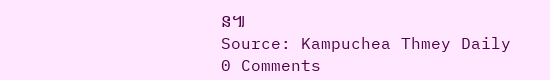ន៕
Source: Kampuchea Thmey Daily
0 Comments